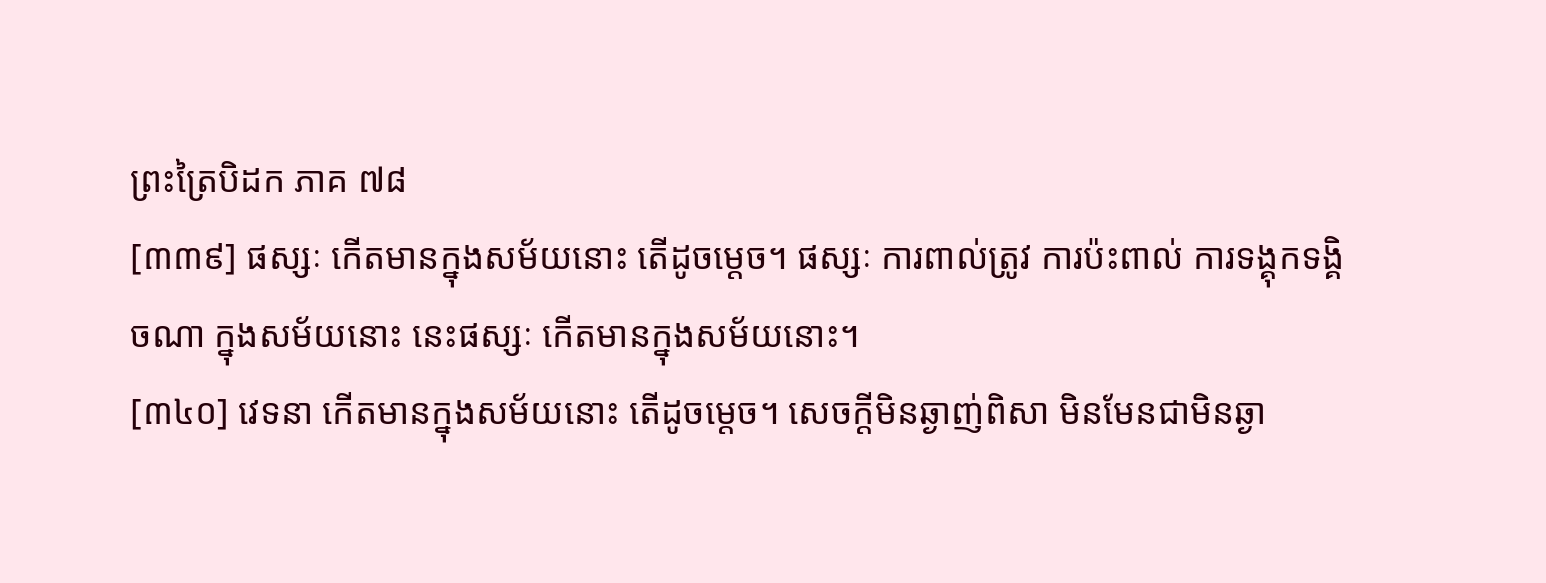ព្រះត្រៃបិដក ភាគ ៧៨
[៣៣៩] ផស្សៈ កើតមានក្នុងសម័យនោះ តើដូចម្តេច។ ផស្សៈ ការពាល់ត្រូវ ការប៉ះពាល់ ការទង្គុកទង្គិចណា ក្នុងសម័យនោះ នេះផស្សៈ កើតមានក្នុងសម័យនោះ។
[៣៤០] វេទនា កើតមានក្នុងសម័យនោះ តើដូចម្តេច។ សេចក្តីមិនឆ្ងាញ់ពិសា មិនមែនជាមិនឆ្ងា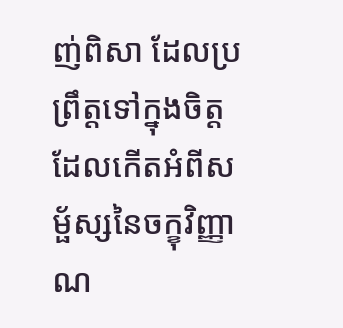ញ់ពិសា ដែលប្រព្រឹត្តទៅក្នុងចិត្ត ដែលកើតអំពីសម្ផ័ស្សនៃចក្ខុវិញ្ញាណ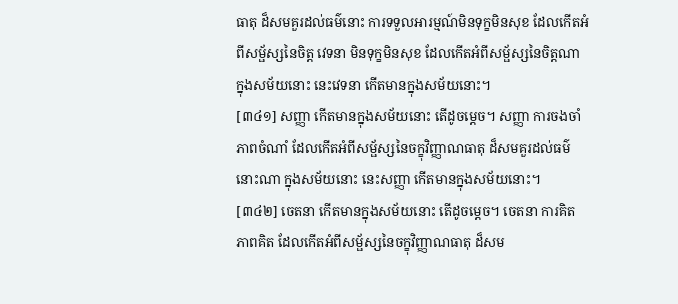ធាតុ ដ៏សមគួរដល់ធម៌នោះ ការទទួលអារម្មណ៍មិនទុក្ខមិនសុខ ដែលកើតអំពីសម្ផ័ស្សនៃចិត្ត វេទនា មិនទុក្ខមិនសុខ ដែលកើតអំពីសម្ផ័ស្សនៃចិត្តណា ក្នុងសម័យនោះ នេះវេទនា កើតមានក្នុងសម័យនោះ។
[៣៤១] សញ្ញា កើតមានក្នុងសម័យនោះ តើដូចម្តេច។ សញ្ញា ការចងចាំ ភាពចំណាំ ដែលកើតអំពីសម្ផ័ស្សនៃចក្ខុវិញ្ញាណធាតុ ដ៏សមគួរដល់ធម៌នោះណា ក្នុងសម័យនោះ នេះសញ្ញា កើតមានក្នុងសម័យនោះ។
[៣៤២] ចេតនា កើតមានក្នុងសម័យនោះ តើដូចម្តេច។ ចេតនា ការគិត ភាពគិត ដែលកើតអំពីសម្ផ័ស្សនៃចក្ខុវិញ្ញាណធាតុ ដ៏សម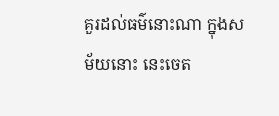គួរដល់ធម៌នោះណា ក្នុងសម័យនោះ នេះចេត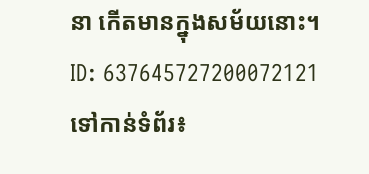នា កើតមានក្នុងសម័យនោះ។
ID: 637645727200072121
ទៅកាន់ទំព័រ៖